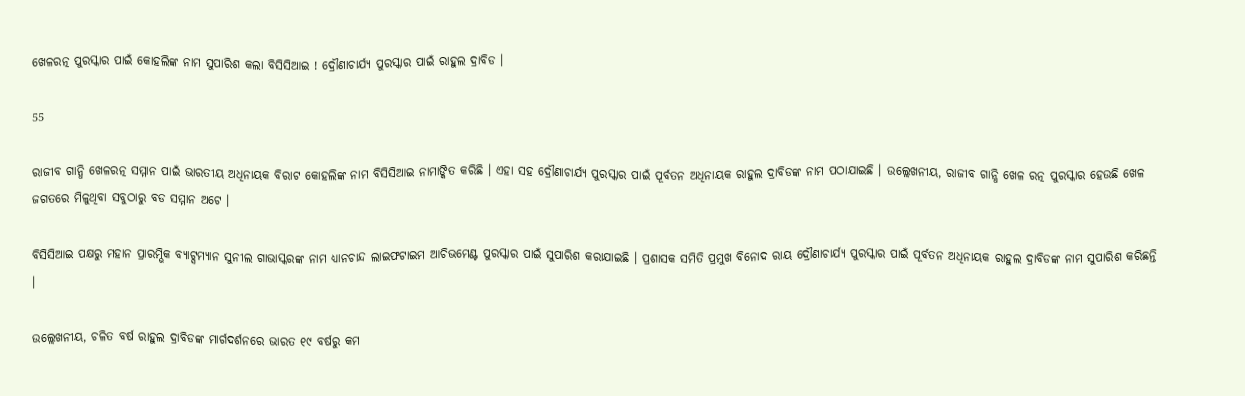ଖେଳରତ୍ନ ପୁରସ୍କାର ପାଇଁ କୋହଲିଙ୍କ ନାମ ସୁପାରିଶ କଲା ବିସିସିଆଇ ! ଦ୍ରୌଣାଚାର୍ଯ୍ୟ ପୁରସ୍କାର ପାଇଁ ରାହୁଲ ଦ୍ରାବିଡ ।

55

ରାଜୀବ ଗାନ୍ଧି ଖେଳରତ୍ନ ସମ୍ମାନ ପାଇଁ ଭାରତୀୟ ଅଧିନାୟକ ବିରାଟ କୋହଲିଙ୍କ ନାମ ବିସିସିଆଇ ନାମାଙ୍କିତ କରିଛି । ଏହା ସହ ଦ୍ରୌଣାଚାର୍ଯ୍ୟ ପୁରସ୍କାର ପାଇଁ ପୂର୍ବତନ ଅଧିନାୟକ ରାହୁଲ ଦ୍ରାବିଡଙ୍କ ନାମ ପଠାଯାଇଛି । ଉଲ୍ଲେଖନୀୟ, ରାଜୀବ ଗାନ୍ଧି ଖେଳ ରତ୍ନ ପୁରସ୍କାର ହେଉଛି ଖେଳ ଜଗତରେ ମିଳୁଥିବା ସବୁଠାରୁ ବଡ ସମ୍ମାନ ଅଟେ ।

ବିସିସିଆଇ ପକ୍ଷରୁ ମହାନ ପ୍ରାରମ୍ଭିକ ବ୍ୟାଟ୍ସମ୍ୟାନ ସୁନୀଲ ଗାଭାସ୍କରଙ୍କ ନାମ ଧ୍ୟାନଚାନ୍ଦ ଲାଇଫଟାଇମ ଆଚିଭମେଣ୍ଟ ପୁରସ୍କାର ପାଇଁ ସୁପାରିଶ କରାଯାଇଛି । ପ୍ରଶାସକ ସମିତି ପ୍ରମୁଖ ବିନୋଦ ରାୟ ଦ୍ରୌଣାଚାର୍ଯ୍ୟ ପୁରସ୍କାର ପାଇଁ ପୂର୍ବତନ ଅଧିନାୟକ ରାହୁଲ ଦ୍ରାବିଡଙ୍କ ନାମ ସୁପାରିଶ କରିଛନ୍ତି ।

ଉଲ୍ଲେଖନୀୟ, ଚଳିତ ବର୍ଷ ରାହୁଲ ଦ୍ରାବିଡଙ୍କ ମାର୍ଗଦର୍ଶନରେ ଭାରତ ୧୯ ବର୍ଷରୁ କମ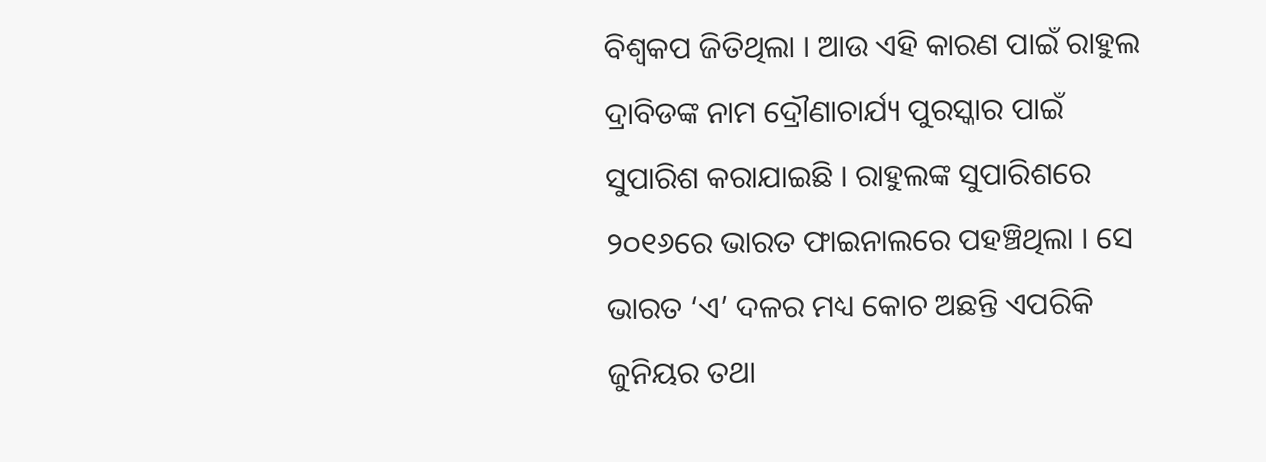ବିଶ୍ୱକପ ଜିତିଥିଲା । ଆଉ ଏହି କାରଣ ପାଇଁ ରାହୁଲ ଦ୍ରାବିଡଙ୍କ ନାମ ଦ୍ରୌଣାଚାର୍ଯ୍ୟ ପୁରସ୍କାର ପାଇଁ ସୁପାରିଶ କରାଯାଇଛି । ରାହୁଲଙ୍କ ସୁପାରିଶରେ ୨୦୧୬ରେ ଭାରତ ଫାଇନାଲରେ ପହଞ୍ଚିଥିଲା । ସେ ଭାରତ ‘ଏ’ ଦଳର ମଧ୍ୟ କୋଚ ଅଛନ୍ତି ଏପରିକି ଜୁନିୟର ତଥା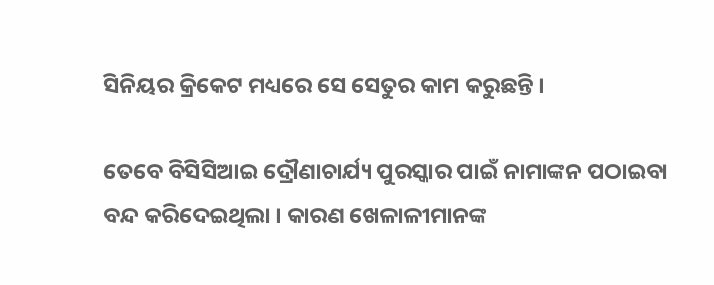ସିନିୟର କ୍ରିକେଟ ମଧ୍ୟରେ ସେ ସେତୁର କାମ କରୁଛନ୍ତି ।

ତେବେ ବିସିସିଆଇ ଦ୍ରୌଣାଚାର୍ଯ୍ୟ ପୁରସ୍କାର ପାଇଁ ନାମାଙ୍କନ ପଠାଇବା ବନ୍ଦ କରିଦେଇଥିଲା । କାରଣ ଖେଳାଳୀମାନଙ୍କ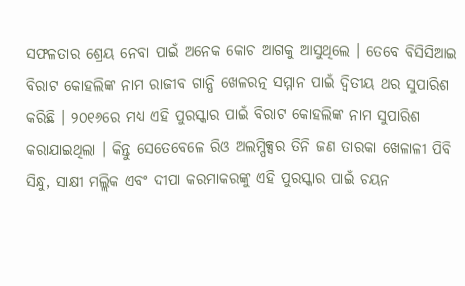ସଫଳତାର ଶ୍ରେୟ ନେବା ପାଇଁ ଅନେକ କୋଚ ଆଗକୁ ଆସୁଥିଲେ । ତେବେ ବିସିସିଆଇ ବିରାଟ କୋହଲିଙ୍କ ନାମ ରାଜୀବ ଗାନ୍ଧି ଖେଳରତ୍ନ ସମ୍ମାନ ପାଇଁ ଦ୍ୱିତୀୟ ଥର ସୁପାରିଶ କରିଛି । ୨୦୧୬ରେ ମଧ୍ୟ ଏହି ପୁରସ୍କାର ପାଇଁ ବିରାଟ କୋହଲିଙ୍କ ନାମ ସୁପାରିଶ କରାଯାଇଥିଲା । କିନ୍ତୁ ସେତେବେଳେ ରିଓ ଅଲମ୍ପିକ୍ସର ତିନି ଜଣ ତାରକା ଖେଳାଳୀ ପିବି ସିନ୍ଧୁ, ସାକ୍ଷୀ ମଲ୍ଲିକ ଏବଂ ଦୀପା କରମାକରଙ୍କୁ ଏହି ପୁରସ୍କାର ପାଇଁ ଚୟନ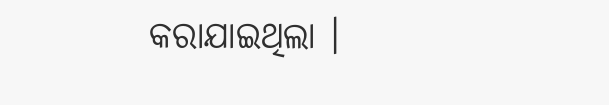କରାଯାଇଥିଲା ।